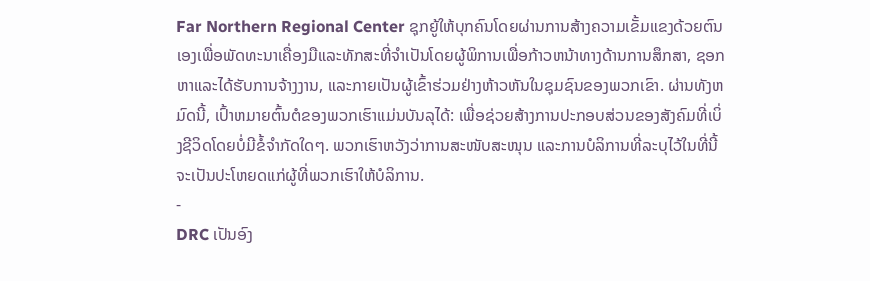Far Northern Regional Center ຊຸກຍູ້ໃຫ້ບຸກຄົນໂດຍຜ່ານການສ້າງຄວາມເຂັ້ມແຂງດ້ວຍຕົນເອງເພື່ອພັດທະນາເຄື່ອງມືແລະທັກສະທີ່ຈໍາເປັນໂດຍຜູ້ພິການເພື່ອກ້າວຫນ້າທາງດ້ານການສຶກສາ, ຊອກຫາແລະໄດ້ຮັບການຈ້າງງານ, ແລະກາຍເປັນຜູ້ເຂົ້າຮ່ວມຢ່າງຫ້າວຫັນໃນຊຸມຊົນຂອງພວກເຂົາ. ຜ່ານທັງຫມົດນີ້, ເປົ້າຫມາຍຕົ້ນຕໍຂອງພວກເຮົາແມ່ນບັນລຸໄດ້: ເພື່ອຊ່ວຍສ້າງການປະກອບສ່ວນຂອງສັງຄົມທີ່ເບິ່ງຊີວິດໂດຍບໍ່ມີຂໍ້ຈໍາກັດໃດໆ. ພວກເຮົາຫວັງວ່າການສະໜັບສະໜຸນ ແລະການບໍລິການທີ່ລະບຸໄວ້ໃນທີ່ນີ້ຈະເປັນປະໂຫຍດແກ່ຜູ້ທີ່ພວກເຮົາໃຫ້ບໍລິການ.
-
DRC ເປັນອົງ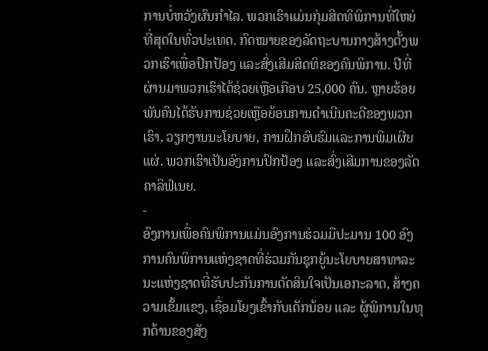ການບໍ່ຫວັງຜົນກຳໄລ. ພວກເຮົາແມ່ນກຸ່ມສິດທິພິການທີ່ໃຫຍ່ທີ່ສຸດໃນທົ່ວປະເທດ. ກົດໝາຍຂອງລັດຖະບານກາງສ້າງຕັ້ງພວກເຮົາເພື່ອປົກປ້ອງ ແລະສົ່ງເສີມສິດທິຂອງຄົນພິການ. ປີທີ່ຜ່ານມາພວກເຮົາໄດ້ຊ່ວຍເຫຼືອເກືອບ 25,000 ຄົນ. ຫຼາຍຮ້ອຍພັນຄົນໄດ້ຮັບການຊ່ວຍເຫຼືອຍ້ອນການດໍາເນີນຄະດີຂອງພວກເຮົາ, ວຽກງານນະໂຍບາຍ, ການຝຶກອົບຮົມແລະການພິມເຜີຍແຜ່. ພວກເຮົາເປັນອົງການປົກປ້ອງ ແລະສົ່ງເສີມການຂອງລັດຄາລິຟໍເນຍ.
-
ອົງການເພື່ອຄົນພິການແມ່ນອົງການຮ່ວມມືປະມານ 100 ອົງການຄົນພິການແຫ່ງຊາດທີ່ຮ່ວມກັນຊຸກຍູ້ນະໂຍບາຍສາທາລະນະແຫ່ງຊາດທີ່ຮັບປະກັນການຕັດສິນໃຈເປັນເອກະລາດ, ສ້າງຄວາມເຂັ້ມແຂງ, ເຊື່ອມໂຍງເຂົ້າກັບເດັກນ້ອຍ ແລະ ຜູ້ພິການໃນທຸກດ້ານຂອງສັງ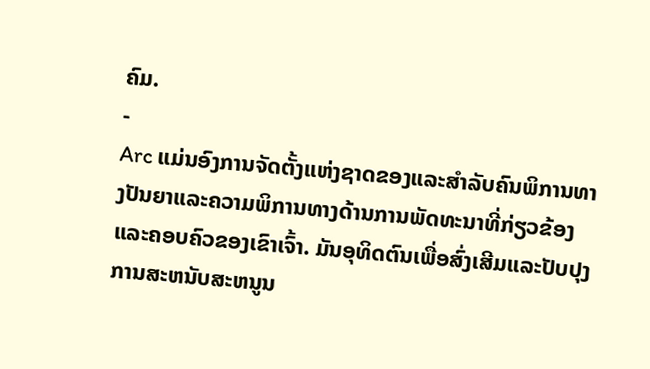ຄົມ.
-
Arc ແມ່ນອົງການຈັດຕັ້ງແຫ່ງຊາດຂອງແລະສໍາລັບຄົນພິການທາງປັນຍາແລະຄວາມພິການທາງດ້ານການພັດທະນາທີ່ກ່ຽວຂ້ອງແລະຄອບຄົວຂອງເຂົາເຈົ້າ. ມັນອຸທິດຕົນເພື່ອສົ່ງເສີມແລະປັບປຸງການສະຫນັບສະຫນູນ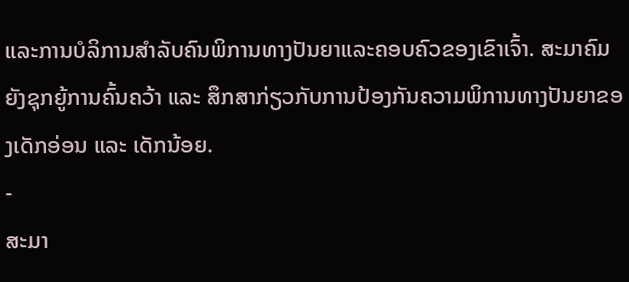ແລະການບໍລິການສໍາລັບຄົນພິການທາງປັນຍາແລະຄອບຄົວຂອງເຂົາເຈົ້າ. ສະມາຄົມຍັງຊຸກຍູ້ການຄົ້ນຄວ້າ ແລະ ສຶກສາກ່ຽວກັບການປ້ອງກັນຄວາມພິການທາງປັນຍາຂອງເດັກອ່ອນ ແລະ ເດັກນ້ອຍ.
-
ສະມາ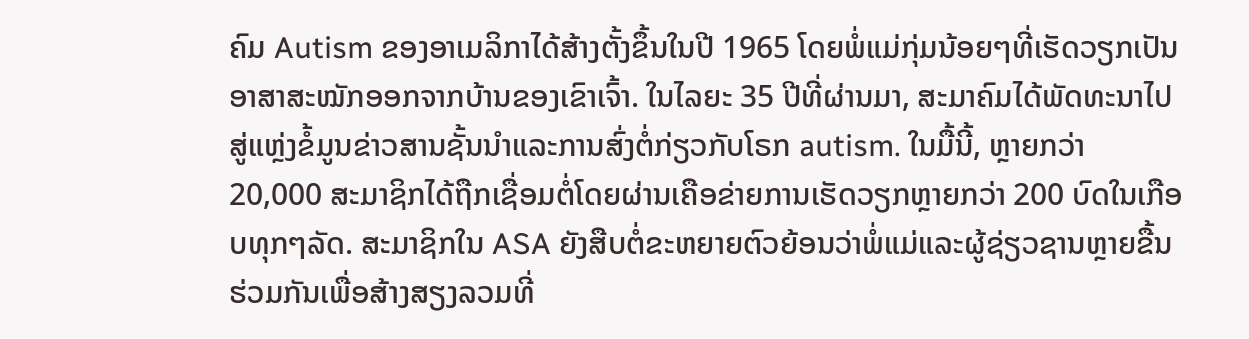ຄົມ Autism ຂອງອາເມລິກາໄດ້ສ້າງຕັ້ງຂຶ້ນໃນປີ 1965 ໂດຍພໍ່ແມ່ກຸ່ມນ້ອຍໆທີ່ເຮັດວຽກເປັນອາສາສະໝັກອອກຈາກບ້ານຂອງເຂົາເຈົ້າ. ໃນໄລຍະ 35 ປີທີ່ຜ່ານມາ, ສະມາຄົມໄດ້ພັດທະນາໄປສູ່ແຫຼ່ງຂໍ້ມູນຂ່າວສານຊັ້ນນໍາແລະການສົ່ງຕໍ່ກ່ຽວກັບໂຣກ autism. ໃນມື້ນີ້, ຫຼາຍກວ່າ 20,000 ສະມາຊິກໄດ້ຖືກເຊື່ອມຕໍ່ໂດຍຜ່ານເຄືອຂ່າຍການເຮັດວຽກຫຼາຍກວ່າ 200 ບົດໃນເກືອບທຸກໆລັດ. ສະມາຊິກໃນ ASA ຍັງສືບຕໍ່ຂະຫຍາຍຕົວຍ້ອນວ່າພໍ່ແມ່ແລະຜູ້ຊ່ຽວຊານຫຼາຍຂື້ນຮ່ວມກັນເພື່ອສ້າງສຽງລວມທີ່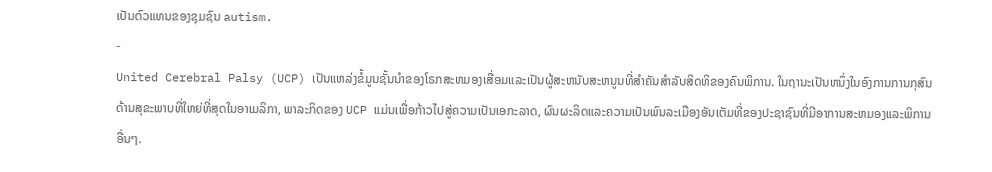ເປັນຕົວແທນຂອງຊຸມຊົນ autism.
-
United Cerebral Palsy (UCP) ເປັນແຫລ່ງຂໍ້ມູນຊັ້ນນໍາຂອງໂຣກສະຫມອງເສື່ອມແລະເປັນຜູ້ສະຫນັບສະຫນູນທີ່ສໍາຄັນສໍາລັບສິດທິຂອງຄົນພິການ. ໃນຖານະເປັນຫນຶ່ງໃນອົງການການກຸສົນດ້ານສຸຂະພາບທີ່ໃຫຍ່ທີ່ສຸດໃນອາເມລິກາ, ພາລະກິດຂອງ UCP ແມ່ນເພື່ອກ້າວໄປສູ່ຄວາມເປັນເອກະລາດ, ຜົນຜະລິດແລະຄວາມເປັນພົນລະເມືອງອັນເຕັມທີ່ຂອງປະຊາຊົນທີ່ມີອາການສະຫມອງແລະພິການອື່ນໆ.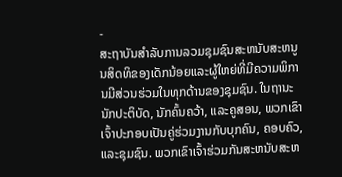-
ສະຖາບັນສໍາລັບການລວມຊຸມຊົນສະຫນັບສະຫນູນສິດທິຂອງເດັກນ້ອຍແລະຜູ້ໃຫຍ່ທີ່ມີຄວາມພິການມີສ່ວນຮ່ວມໃນທຸກດ້ານຂອງຊຸມຊົນ. ໃນຖານະນັກປະຕິບັດ, ນັກຄົ້ນຄວ້າ, ແລະຄູສອນ, ພວກເຂົາເຈົ້າປະກອບເປັນຄູ່ຮ່ວມງານກັບບຸກຄົນ, ຄອບຄົວ, ແລະຊຸມຊົນ. ພວກເຂົາເຈົ້າຮ່ວມກັນສະຫນັບສະຫ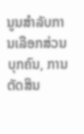ນູນສໍາລັບການເລືອກສ່ວນບຸກຄົນ, ການຕັດສິນ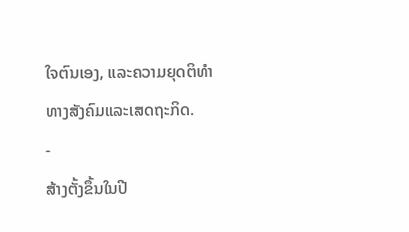ໃຈຕົນເອງ, ແລະຄວາມຍຸດຕິທໍາທາງສັງຄົມແລະເສດຖະກິດ.
-
ສ້າງຕັ້ງຂຶ້ນໃນປີ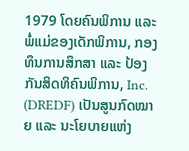1979 ໂດຍຄົນພິການ ແລະ ພໍ່ແມ່ຂອງເດັກພິການ, ກອງທຶນການສຶກສາ ແລະ ປ້ອງກັນສິດທິຄົນພິການ, Inc. (DREDF) ເປັນສູນກົດໝາຍ ແລະ ນະໂຍບາຍແຫ່ງ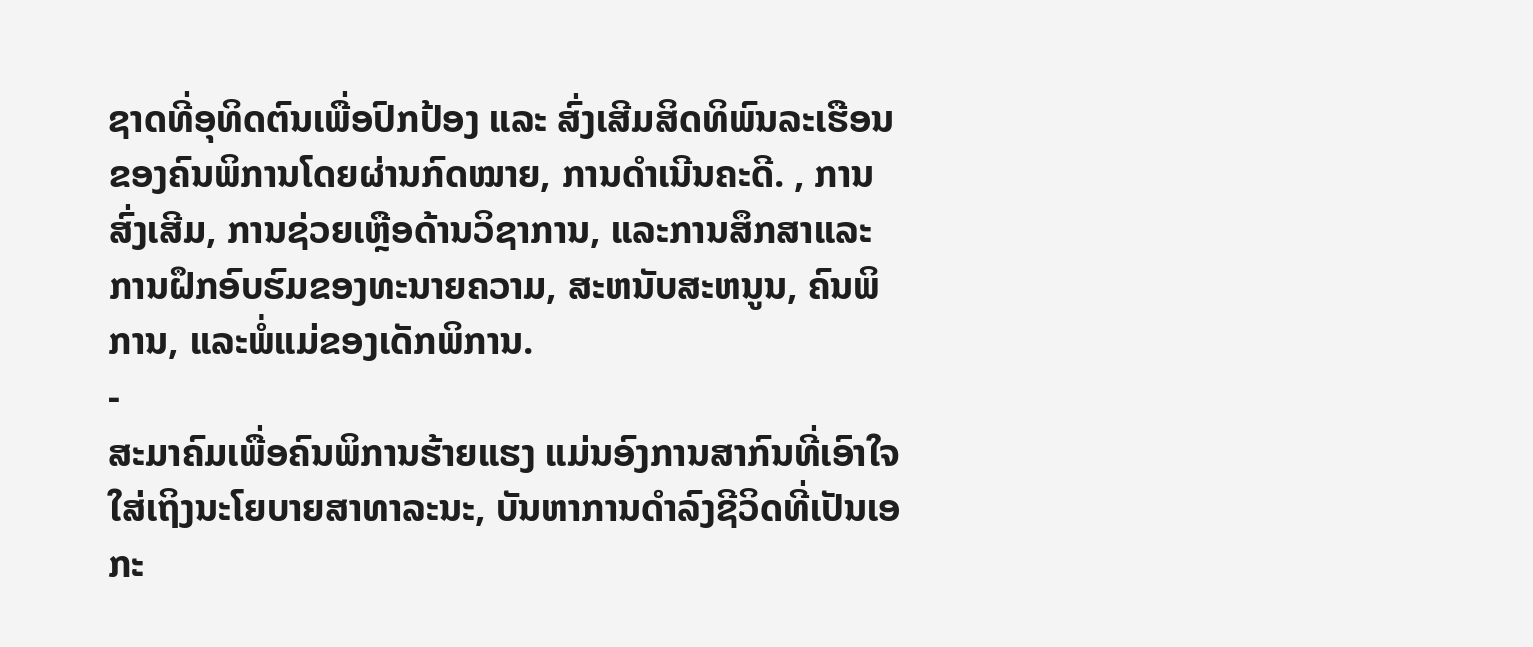ຊາດທີ່ອຸທິດຕົນເພື່ອປົກປ້ອງ ແລະ ສົ່ງເສີມສິດທິພົນລະເຮືອນຂອງຄົນພິການໂດຍຜ່ານກົດໝາຍ, ການດໍາເນີນຄະດີ. , ການສົ່ງເສີມ, ການຊ່ວຍເຫຼືອດ້ານວິຊາການ, ແລະການສຶກສາແລະການຝຶກອົບຮົມຂອງທະນາຍຄວາມ, ສະຫນັບສະຫນູນ, ຄົນພິການ, ແລະພໍ່ແມ່ຂອງເດັກພິການ.
-
ສະມາຄົມເພື່ອຄົນພິການຮ້າຍແຮງ ແມ່ນອົງການສາກົນທີ່ເອົາໃຈໃສ່ເຖິງນະໂຍບາຍສາທາລະນະ, ບັນຫາການດຳລົງຊີວິດທີ່ເປັນເອກະ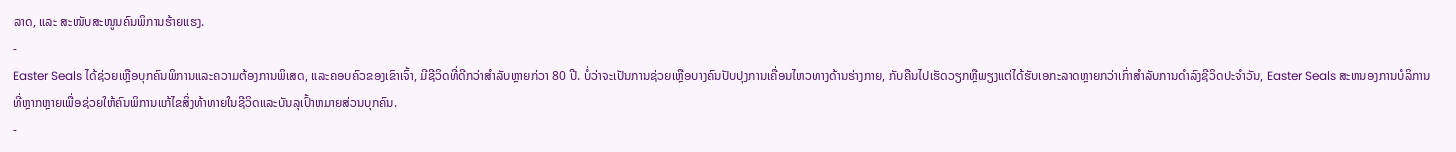ລາດ, ແລະ ສະໜັບສະໜູນຄົນພິການຮ້າຍແຮງ.
-
Easter Seals ໄດ້ຊ່ວຍເຫຼືອບຸກຄົນພິການແລະຄວາມຕ້ອງການພິເສດ, ແລະຄອບຄົວຂອງເຂົາເຈົ້າ, ມີຊີວິດທີ່ດີກວ່າສໍາລັບຫຼາຍກ່ວາ 80 ປີ. ບໍ່ວ່າຈະເປັນການຊ່ວຍເຫຼືອບາງຄົນປັບປຸງການເຄື່ອນໄຫວທາງດ້ານຮ່າງກາຍ, ກັບຄືນໄປເຮັດວຽກຫຼືພຽງແຕ່ໄດ້ຮັບເອກະລາດຫຼາຍກວ່າເກົ່າສໍາລັບການດໍາລົງຊີວິດປະຈໍາວັນ, Easter Seals ສະຫນອງການບໍລິການທີ່ຫຼາກຫຼາຍເພື່ອຊ່ວຍໃຫ້ຄົນພິການແກ້ໄຂສິ່ງທ້າທາຍໃນຊີວິດແລະບັນລຸເປົ້າຫມາຍສ່ວນບຸກຄົນ.
-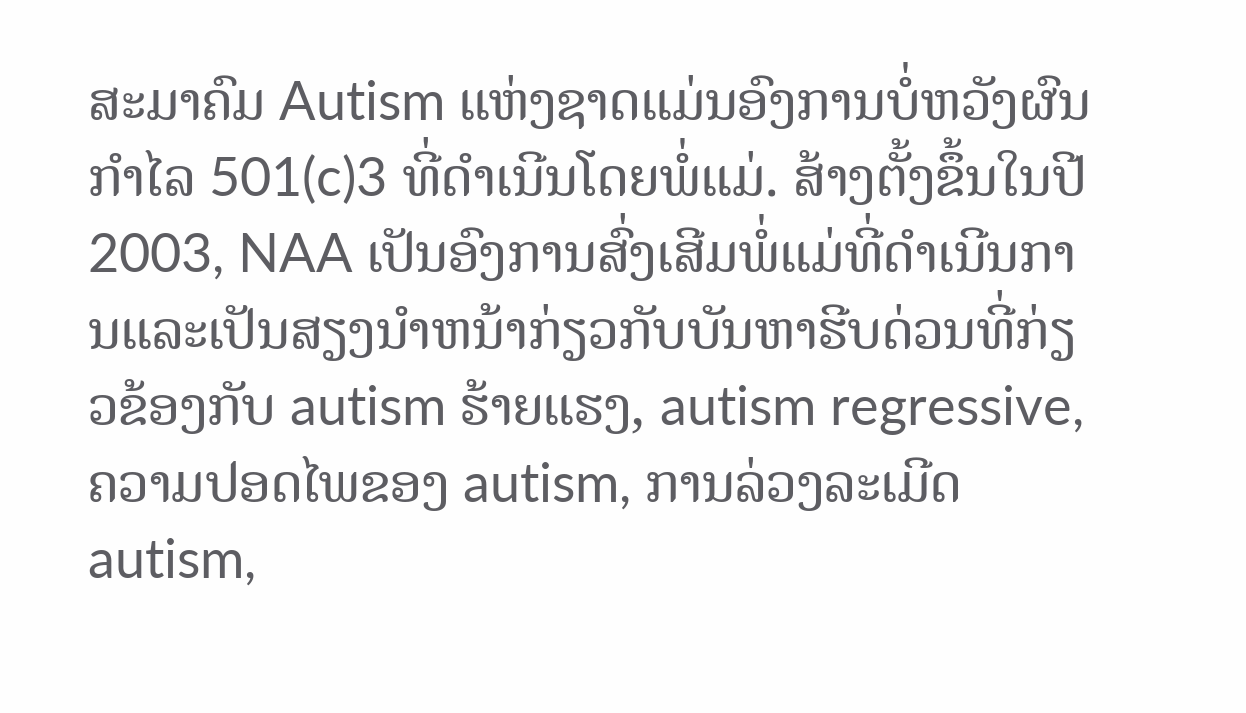ສະມາຄົມ Autism ແຫ່ງຊາດແມ່ນອົງການບໍ່ຫວັງຜົນກຳໄລ 501(c)3 ທີ່ດຳເນີນໂດຍພໍ່ແມ່. ສ້າງຕັ້ງຂຶ້ນໃນປີ 2003, NAA ເປັນອົງການສົ່ງເສີມພໍ່ແມ່ທີ່ດໍາເນີນການແລະເປັນສຽງນໍາຫນ້າກ່ຽວກັບບັນຫາຮີບດ່ວນທີ່ກ່ຽວຂ້ອງກັບ autism ຮ້າຍແຮງ, autism regressive, ຄວາມປອດໄພຂອງ autism, ການລ່ວງລະເມີດ autism,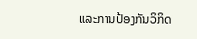ແລະການປ້ອງກັນວິກິດ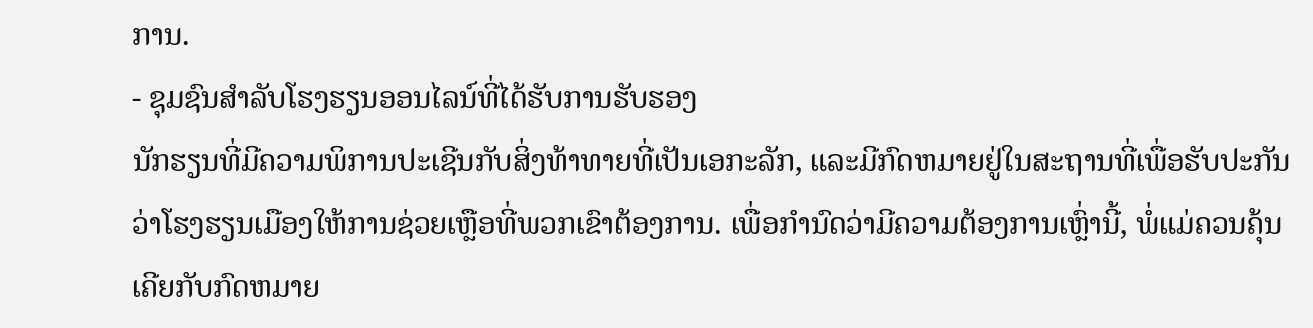ການ.
- ຊຸມຊົນສໍາລັບໂຮງຮຽນອອນໄລນ໌ທີ່ໄດ້ຮັບການຮັບຮອງ
ນັກຮຽນທີ່ມີຄວາມພິການປະເຊີນກັບສິ່ງທ້າທາຍທີ່ເປັນເອກະລັກ, ແລະມີກົດຫມາຍຢູ່ໃນສະຖານທີ່ເພື່ອຮັບປະກັນວ່າໂຮງຮຽນເມືອງໃຫ້ການຊ່ວຍເຫຼືອທີ່ພວກເຂົາຕ້ອງການ. ເພື່ອກໍານົດວ່າມີຄວາມຕ້ອງການເຫຼົ່ານີ້, ພໍ່ແມ່ຄວນຄຸ້ນເຄີຍກັບກົດຫມາຍ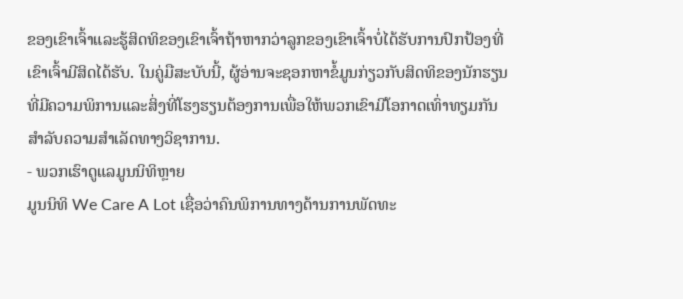ຂອງເຂົາເຈົ້າແລະຮູ້ສິດທິຂອງເຂົາເຈົ້າຖ້າຫາກວ່າລູກຂອງເຂົາເຈົ້າບໍ່ໄດ້ຮັບການປົກປ້ອງທີ່ເຂົາເຈົ້າມີສິດໄດ້ຮັບ. ໃນຄູ່ມືສະບັບນີ້, ຜູ້ອ່ານຈະຊອກຫາຂໍ້ມູນກ່ຽວກັບສິດທິຂອງນັກຮຽນທີ່ມີຄວາມພິການແລະສິ່ງທີ່ໂຮງຮຽນຕ້ອງການເພື່ອໃຫ້ພວກເຂົາມີໂອກາດເທົ່າທຽມກັນສໍາລັບຄວາມສໍາເລັດທາງວິຊາການ.
- ພວກເຮົາດູແລມູນນິທິຫຼາຍ
ມູນນິທິ We Care A Lot ເຊື່ອວ່າຄົນພິການທາງດ້ານການພັດທະ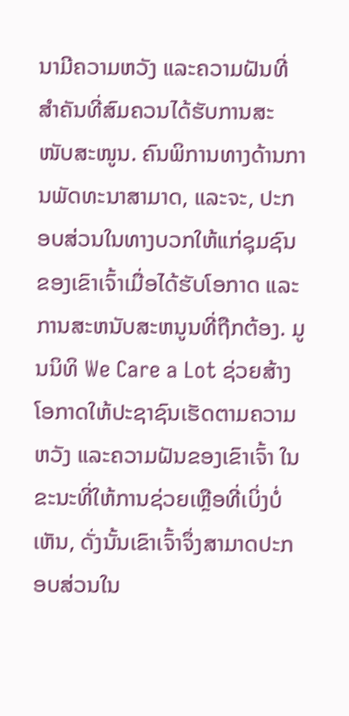ນາມີຄວາມຫວັງ ແລະຄວາມຝັນທີ່ສຳຄັນທີ່ສົມຄວນໄດ້ຮັບການສະໜັບສະໜູນ. ຄົນພິການທາງດ້ານການພັດທະນາສາມາດ, ແລະຈະ, ປະກອບສ່ວນໃນທາງບວກໃຫ້ແກ່ຊຸມຊົນຂອງເຂົາເຈົ້າເມື່ອໄດ້ຮັບໂອກາດ ແລະການສະຫນັບສະຫນູນທີ່ຖືກຕ້ອງ. ມູນນິທິ We Care a Lot ຊ່ວຍສ້າງໂອກາດໃຫ້ປະຊາຊົນເຮັດຕາມຄວາມຫວັງ ແລະຄວາມຝັນຂອງເຂົາເຈົ້າ ໃນຂະນະທີ່ໃຫ້ການຊ່ວຍເຫຼືອທີ່ເບິ່ງບໍ່ເຫັນ, ດັ່ງນັ້ນເຂົາເຈົ້າຈຶ່ງສາມາດປະກອບສ່ວນໃນ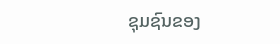ຊຸມຊົນຂອງ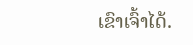ເຂົາເຈົ້າໄດ້.